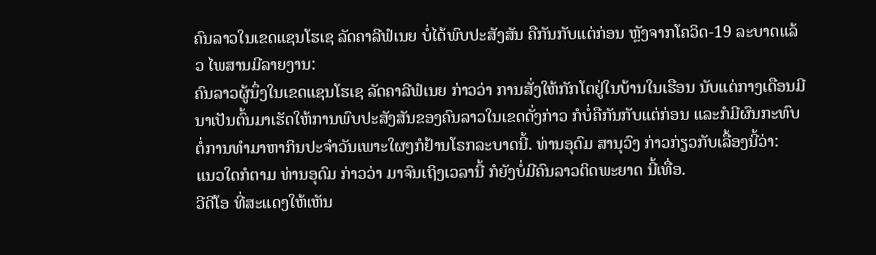ຄົນລາວໃນເຂດແຊນໂຮເຊ ລັດຄາລີຟໍເນຍ ບໍ່ໄດ້ພົບປະສັງສັນ ຄືກັນກັບແຕ່ກ່ອນ ຫຼັງຈາກໂຄວິດ-19 ລະບາດແລ້ວ ໄພສານມີລາຍງານ:
ຄົນລາວຜູ້ນຶ່ງໃນເຂດແຊນໂຮເຊ ລັດຄາລີຟໍເນຍ ກ່າວວ່າ ການສັ່ງໃຫ້ກັກໂຕຢູ່ໃນບ້ານໃນເຮືອນ ນັບແຕ່ກາງເດືອນມີນາເປັນຕົ້ນມາເຮັດໃຫ້ການພົບປະສັງສັນຂອງຄົນລາວໃນເຂດດັ່ງກ່າວ ກໍບໍ່ຄືກັນກັບແຕ່ກ່ອນ ແລະກໍມີຜົນກະທົບຕໍ່ການທຳມາຫາກິນປະຈຳວັນເພາະໃຜໆກໍຢ້ານໂຣກລະບາດນີ້. ທ່ານອຸດົມ ສານຸວົງ ກ່າວກ່ຽວກັບເລື້ອງນີ້ວ່າ:
ແນວໃດກໍຕາມ ທ່ານອຸດົມ ກ່າວວ່າ ມາຈົນເຖິງເວລານີ້ ກໍຍັງບໍ່ມີຄົນລາວຕິດພະຍາດ ນີ້ເທື່ອ.
ວີດີໂອ ທີ່ສະແດງໃຫ້ເຫັນ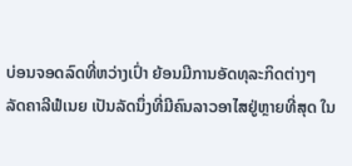ບ່ອນຈອດລົດທີ່ຫວ່າງເປົ່າ ຍ້ອນມີການອັດທຸລະກິດຕ່າງໆ
ລັດຄາລີຟໍເນຍ ເປັນລັດນຶ່ງທີ່ມີຄົນລາວອາໄສຢູ່ຫຼາຍທີ່ສຸດ ໃນ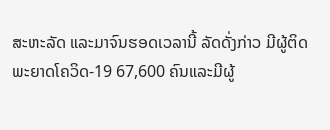ສະຫະລັດ ແລະມາຈົນຮອດເວລານີ້ ລັດດັ່ງກ່າວ ມີຜູ້ຕິດພະຍາດໂຄວິດ-19 67,600 ຄົນແລະມີຜູ້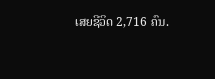ເສຍຊີວິດ 2,716 ຄົນ.